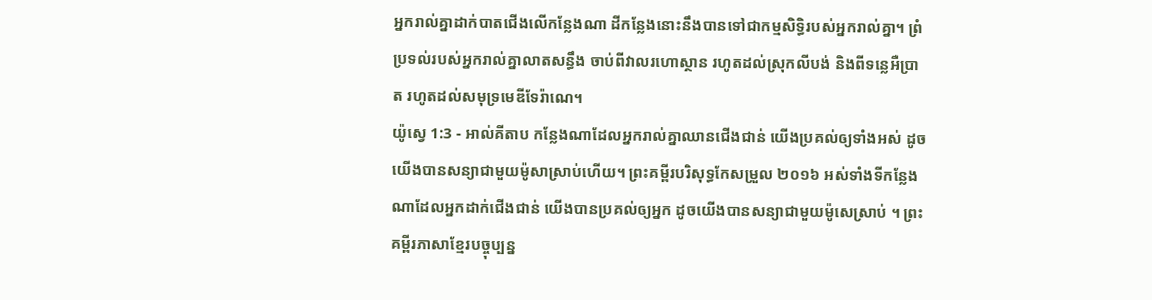អ្នករាល់គ្នាដាក់បាតជើងលើកន្លែងណា ដីកន្លែងនោះនឹងបានទៅជាកម្មសិទ្ធិរបស់អ្នករាល់គ្នា។ ព្រំប្រទល់របស់អ្នករាល់គ្នាលាតសន្ធឹង ចាប់ពីវាលរហោស្ថាន រហូតដល់ស្រុកលីបង់ និងពីទន្លេអឺប្រាត រហូតដល់សមុទ្រមេឌីទែរ៉ាណេ។
យ៉ូស្វេ 1:3 - អាល់គីតាប កន្លែងណាដែលអ្នករាល់គ្នាឈានជើងជាន់ យើងប្រគល់ឲ្យទាំងអស់ ដូចយើងបានសន្យាជាមួយម៉ូសាស្រាប់ហើយ។ ព្រះគម្ពីរបរិសុទ្ធកែសម្រួល ២០១៦ អស់ទាំងទីកន្លែងណាដែលអ្នកដាក់ជើងជាន់ យើងបានប្រគល់ឲ្យអ្នក ដូចយើងបានសន្យាជាមួយម៉ូសេស្រាប់ ។ ព្រះគម្ពីរភាសាខ្មែរបច្ចុប្បន្ន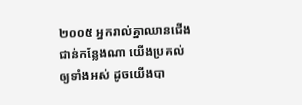២០០៥ អ្នករាល់គ្នាឈានជើងជាន់កន្លែងណា យើងប្រគល់ឲ្យទាំងអស់ ដូចយើងបា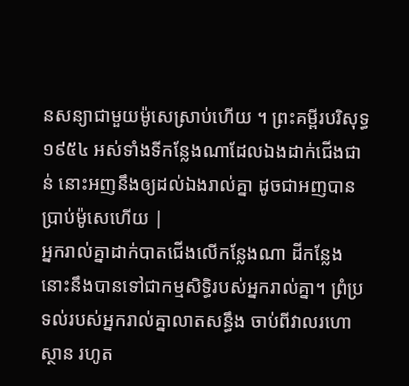នសន្យាជាមួយម៉ូសេស្រាប់ហើយ ។ ព្រះគម្ពីរបរិសុទ្ធ ១៩៥៤ អស់ទាំងទីកន្លែងណាដែលឯងដាក់ជើងជាន់ នោះអញនឹងឲ្យដល់ឯងរាល់គ្នា ដូចជាអញបានប្រាប់ម៉ូសេហើយ |
អ្នករាល់គ្នាដាក់បាតជើងលើកន្លែងណា ដីកន្លែងនោះនឹងបានទៅជាកម្មសិទ្ធិរបស់អ្នករាល់គ្នា។ ព្រំប្រទល់របស់អ្នករាល់គ្នាលាតសន្ធឹង ចាប់ពីវាលរហោស្ថាន រហូត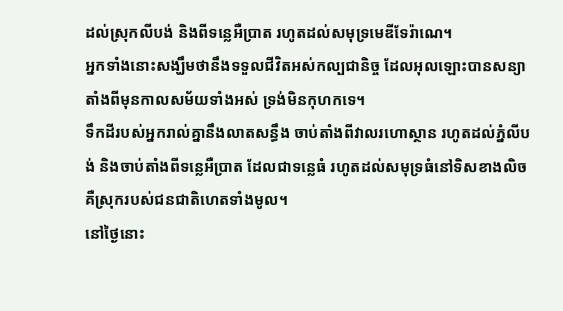ដល់ស្រុកលីបង់ និងពីទន្លេអឺប្រាត រហូតដល់សមុទ្រមេឌីទែរ៉ាណេ។
អ្នកទាំងនោះសង្ឃឹមថានឹងទទួលជីវិតអស់កល្បជានិច្ច ដែលអុលឡោះបានសន្យា តាំងពីមុនកាលសម័យទាំងអស់ ទ្រង់មិនកុហកទេ។
ទឹកដីរបស់អ្នករាល់គ្នានឹងលាតសន្ធឹង ចាប់តាំងពីវាលរហោស្ថាន រហូតដល់ភ្នំលីបង់ និងចាប់តាំងពីទន្លេអឺប្រាត ដែលជាទន្លេធំ រហូតដល់សមុទ្រធំនៅទិសខាងលិច គឺស្រុករបស់ជនជាតិហេតទាំងមូល។
នៅថ្ងៃនោះ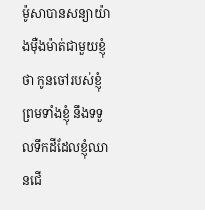ម៉ូសាបានសន្យាយ៉ាងម៉ឺងម៉ាត់ជាមួយខ្ញុំថា កូនចៅរបស់ខ្ញុំ ព្រមទាំងខ្ញុំ នឹងទទួលទឹកដីដែលខ្ញុំឈានជើ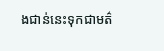ងជាន់នេះទុកជាមត៌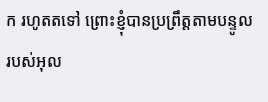ក រហូតតទៅ ព្រោះខ្ញុំបានប្រព្រឹត្តតាមបន្ទូលរបស់អុល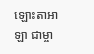ឡោះតាអាឡា ជាម្ចា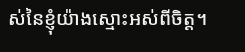ស់នៃខ្ញុំយ៉ាងស្មោះអស់ពីចិត្ត។